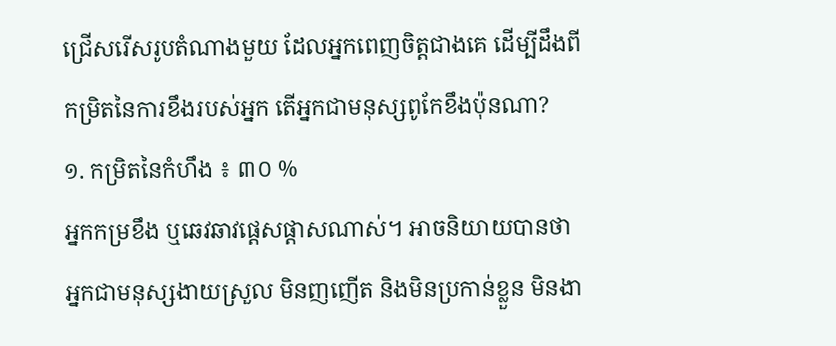ជ្រើសរើសរូបតំណាងមួយ ដែលអ្នកពេញចិត្តជាងគេ ដើម្បីដឹងពីកម្រិតនៃការខឹងរបស់អ្នក តើអ្នកជាមនុស្សពូកែខឹងប៉ុនណា?
១. កម្រិតនៃកំហឹង ៖ ៣០ %
អ្នកកម្រខឹង ឬឆេវឆាវផ្ដេសផ្ដាសណាស់។ អាចនិយាយបានថា អ្នកជាមនុស្សងាយស្រួល មិនញញើត និងមិនប្រកាន់ខ្លួន មិនងា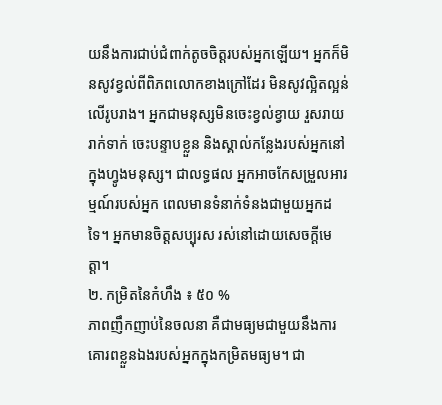យនឹងការជាប់ជំពាក់តូចចិត្តរបស់អ្នកឡើយ។ អ្នកក៏មិនសូវខ្វល់ពីពិភពលោកខាងក្រៅដែរ មិនសូវល្អិតល្អន់លើរូបរាង។ អ្នកជាមនុស្សមិនចេះខ្វល់ខ្វាយ រួសរាយរាក់ទាក់ ចេះបន្ទាបខ្លួន និងស្គាល់កន្លែងរបស់អ្នកនៅក្នុងហ្វូងមនុស្ស។ ជាលទ្ធផល អ្នកអាចកែសម្រួលអារម្មណ៍របស់អ្នក ពេលមានទំនាក់ទំនងជាមួយអ្នកដទៃ។ អ្នកមានចិត្តសប្បុរស រស់នៅដោយសេចក្ដីមេត្តា។
២. កម្រិតនៃកំហឹង ៖ ៥០ %
ភាពញឹកញាប់នៃចលនា គឺជាមធ្យមជាមួយនឹងការគោរពខ្លួនឯងរបស់អ្នកក្នុងកម្រិតមធ្យម។ ជា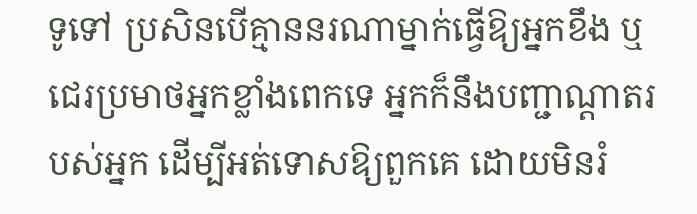ទូទៅ ប្រសិនបើគ្មាននរណាម្នាក់ធ្វើឱ្យអ្នកខឹង ឬជេរប្រមាថអ្នកខ្លាំងពេកទេ អ្នកក៏នឹងបញ្ជាណ្តាតរបស់អ្នក ដើម្បីអត់ទោសឱ្យពួកគេ ដោយមិនរំ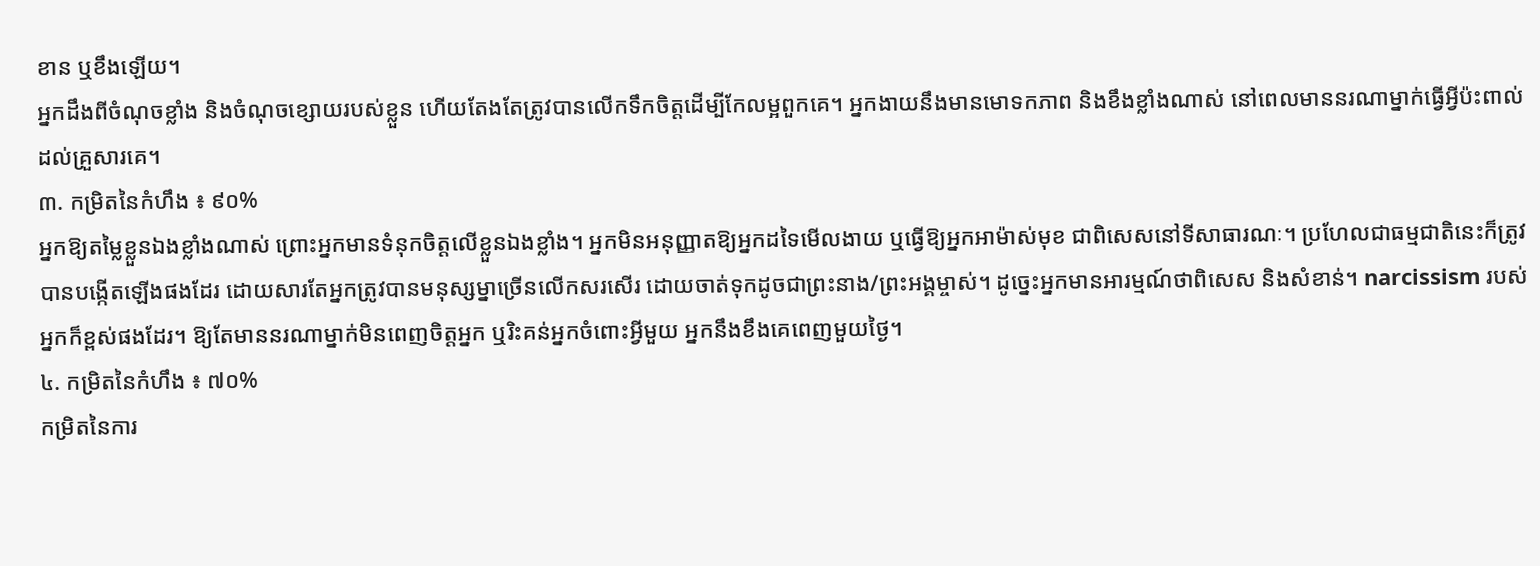ខាន ឬខឹងឡើយ។
អ្នកដឹងពីចំណុចខ្លាំង និងចំណុចខ្សោយរបស់ខ្លួន ហើយតែងតែត្រូវបានលើកទឹកចិត្តដើម្បីកែលម្អពួកគេ។ អ្នកងាយនឹងមានមោទកភាព និងខឹងខ្លាំងណាស់ នៅពេលមាននរណាម្នាក់ធ្វើអ្វីប៉ះពាល់ដល់គ្រួសារគេ។
៣. កម្រិតនៃកំហឹង ៖ ៩០%
អ្នកឱ្យតម្លៃខ្លួនឯងខ្លាំងណាស់ ព្រោះអ្នកមានទំនុកចិត្តលើខ្លួនឯងខ្លាំង។ អ្នកមិនអនុញ្ញាតឱ្យអ្នកដទៃមើលងាយ ឬធ្វើឱ្យអ្នកអាម៉ាស់មុខ ជាពិសេសនៅទីសាធារណៈ។ ប្រហែលជាធម្មជាតិនេះក៏ត្រូវបានបង្កើតឡើងផងដែរ ដោយសារតែអ្នកត្រូវបានមនុស្សម្នាច្រើនលើកសរសើរ ដោយចាត់ទុកដូចជាព្រះនាង/ព្រះអង្គម្ចាស់។ ដូច្នេះអ្នកមានអារម្មណ៍ថាពិសេស និងសំខាន់។ narcissism របស់អ្នកក៏ខ្ពស់ផងដែរ។ ឱ្យតែមាននរណាម្នាក់មិនពេញចិត្តអ្នក ឬរិះគន់អ្នកចំពោះអ្វីមួយ អ្នកនឹងខឹងគេពេញមួយថ្ងៃ។
៤. កម្រិតនៃកំហឹង ៖ ៧០%
កម្រិតនៃការ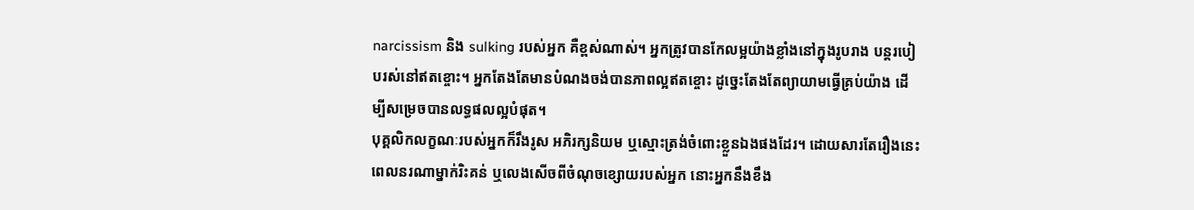narcissism និង sulking របស់អ្នក គឺខ្ពស់ណាស់។ អ្នកត្រូវបានកែលម្អយ៉ាងខ្លាំងនៅក្នុងរូបរាង បន្តរបៀបរស់នៅឥតខ្ចោះ។ អ្នកតែងតែមានបំណងចង់បានភាពល្អឥតខ្ចោះ ដូច្នេះតែងតែព្យាយាមធ្វើគ្រប់យ៉ាង ដើម្បីសម្រេចបានលទ្ធផលល្អបំផុត។
បុគ្គលិកលក្ខណៈរបស់អ្នកក៏រឹងរូស អភិរក្សនិយម ឬស្មោះត្រង់ចំពោះខ្លួនឯងផងដែរ។ ដោយសារតែរឿងនេះ ពេលនរណាម្នាក់រិះគន់ ឬលេងសើចពីចំណុចខ្សោយរបស់អ្នក នោះអ្នកនឹងខឹង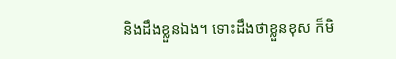និងដឹងខ្លួនឯង។ ទោះដឹងថាខ្លួនខុស ក៏មិ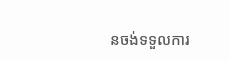នចង់ទទួលការ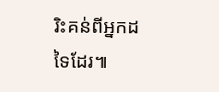រិះគន់ពីអ្នកដទៃដែរ៕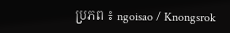ប្រភព ៖ ngoisao / Knongsrok